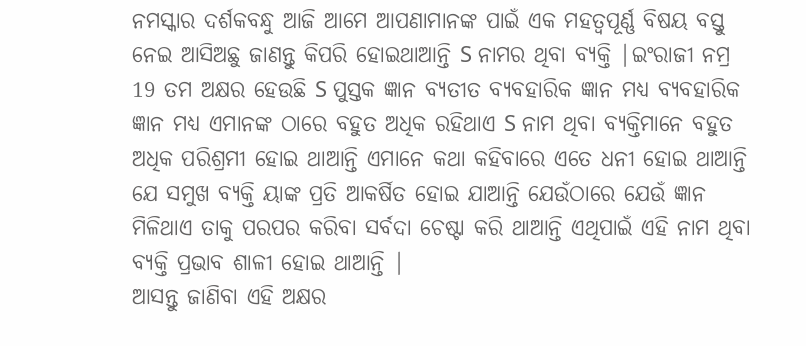ନମସ୍କାର ଦର୍ଶକବନ୍ଧୁ ଆଜି ଆମେ ଆପଣାମାନଙ୍କ ପାଇଁ ଏକ ମହତ୍ୱପୂର୍ଣ୍ଣ ବିଷୟ ବସ୍ତୁ ନେଇ ଆସିଅଛୁ ଜାଣନ୍ତୁ କିପରି ହୋଇଥାଆନ୍ତି S ନାମର ଥିବା ବ୍ୟକ୍ତି |ଇଂରାଜୀ ନମ୍ର 19 ତମ ଅକ୍ଷର ହେଉଛି S ପୁସ୍ତକ ଜ୍ଞାନ ବ୍ୟତୀତ ବ୍ୟବହାରିକ ଜ୍ଞାନ ମଧ୍ୟ ବ୍ୟବହାରିକ ଜ୍ଞାନ ମଧ୍ୟ ଏମାନଙ୍କ ଠାରେ ବହୁତ ଅଧିକ ରହିଥାଏ S ନାମ ଥିବା ବ୍ୟକ୍ତିମାନେ ବହୁତ ଅଧିକ ପରିଶ୍ରମୀ ହୋଇ ଥାଆନ୍ତି ଏମାନେ କଥା କହିବାରେ ଏତେ ଧନୀ ହୋଇ ଥାଆନ୍ତି ଯେ ସମୁଖ ବ୍ୟକ୍ତି ୟାଙ୍କ ପ୍ରତି ଆକର୍ଷିତ ହୋଇ ଯାଆନ୍ତି ଯେଉଁଠାରେ ଯେଉଁ ଜ୍ଞାନ ମିଳିଥାଏ ତାକୁ ପରପର କରିବା ସର୍ବଦା ଚେଷ୍ଟା କରି ଥାଆନ୍ତି ଏଥିପାଇଁ ଏହି ନାମ ଥିବା ବ୍ୟକ୍ତି ପ୍ରଭାବ ଶାଳୀ ହୋଇ ଥାଆନ୍ତି |
ଆସନ୍ତୁ ଜାଣିବା ଏହି ଅକ୍ଷର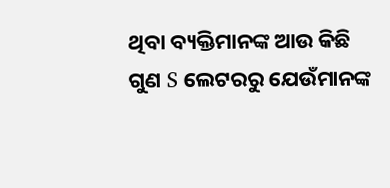ଥିବା ବ୍ୟକ୍ତିମାନଙ୍କ ଆଉ କିଛି ଗୁଣ S ଲେଟରରୁ ଯେଉଁମାନଙ୍କ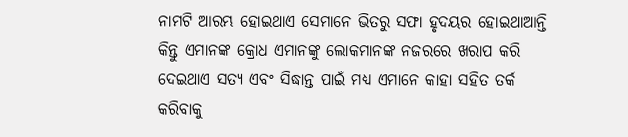ନାମଟି ଆରମ୍ଭ ହୋଇଥାଏ ସେମାନେ ଭିତରୁ ସଫା ହୃଦୟର ହୋଇଥାଆନ୍ତି କିନ୍ତୁ ଏମାନଙ୍କ କ୍ରୋଧ ଏମାନଙ୍କୁ ଲୋକମାନଙ୍କ ନଜରରେ ଖରାପ କରି ଦେଇଥାଏ ସତ୍ୟ ଏବଂ ସିଦ୍ଧାନ୍ତ ପାଇଁ ମଧ୍ୟ ଏମାନେ କାହା ସହିତ ତର୍କ କରିବାକୁ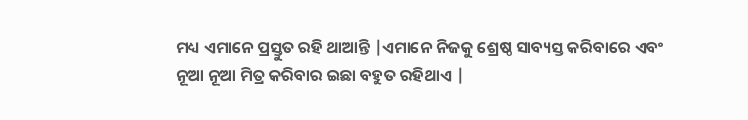ମଧ୍ୟ ଏମାନେ ପ୍ରସ୍ତୁତ ରହି ଥାଆନ୍ତି |ଏମାନେ ନିଜକୁ ଶ୍ରେଷ୍ଠ ସାବ୍ୟସ୍ତ କରିବାରେ ଏବଂ ନୂଆ ନୂଆ ମିତ୍ର କରିବାର ଇଛା ବହୁତ ରହିଥାଏ |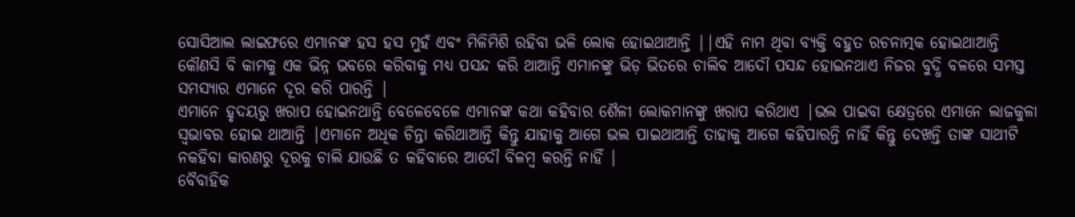ସୋସିଆଲ ଲାଇଫରେ ଏମାନଙ୍କ ହସ ହସ ମୁହଁ ଏବଂ ମିଳିମିଶି ରହିବା ଭଳି ଲୋକ ହୋଇଥାଆନ୍ତି ||ଏହି ନାମ ଥିବା ବ୍ୟକ୍ତି ବହୁତ ରଚନାତ୍ମକ ହୋଇଥାଆନ୍ତି କୌଣସି ବି କାମକୁ ଏକ ଭିନ୍ନ ଭବରେ କରିବାକୁ ମଧ୍ୟ ପସନ୍ଦ କରି ଥାଆନ୍ତି ଏମାନଙ୍କୁ ଭିଡ଼ ଭିତରେ ଚାଲିବ ଆଦୌ ପସନ୍ଦ ହୋଇନଥାଏ ନିଜର ବୁଦ୍ଧି ବଳରେ ସମସ୍ତ ସମସ୍ୟାର ଏମାନେ ଦୂର କରି ପାରନ୍ତି |
ଏମାନେ ହୃଦୟରୁ ଖରାପ ହୋଇନଥାନ୍ତି ବେଳେବେଳେ ଏମାନଙ୍କ କଥା କହିବାର ଶୈଳୀ ଲୋକମାନଙ୍କୁ ଖରାପ କରିଥାଏ |ଭଲ ପାଇବା କ୍ଷେତ୍ରରେ ଏମାନେ ଲାଜକୁଳା ସ୍ୱଭାବର ହୋଇ ଥାଆନ୍ତି |ଏମାନେ ଅଧିକ ଚିନ୍ତା କରିଥାଆନ୍ତି କିନ୍ତୁ ଯାହାକୁ ଆଗେ ଭଲ ପାଇଥାଆନ୍ତି ତାହାକୁ ଆଗେ କହିପାରନ୍ତି ନାହିଁ କିନ୍ତୁ ଦେଖନ୍ତି ତାଙ୍କ ସାଥୀଟି ନକହିବା କାରଣରୁ ଦୂରକୁ ଚାଲି ଯାଉଛି ତ କହିବାରେ ଆଦୌ ବିଳମ୍ବ କରନ୍ତି ନାହିଁ |
ବୈବାହିକ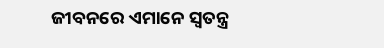ଜୀବନରେ ଏମାନେ ସ୍ୱତନ୍ତ୍ର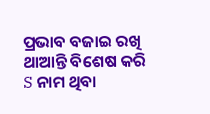ପ୍ରଭାବ ବଜାଇ ରଖି ଥାଆନ୍ତି ବିଶେଷ କରି S ନାମ ଥିବା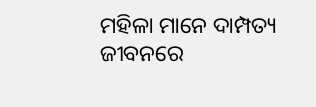ମହିଳା ମାନେ ଦାମ୍ପତ୍ୟ ଜୀବନରେ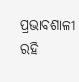ପ୍ରଭାବଶାଳୀ ରହି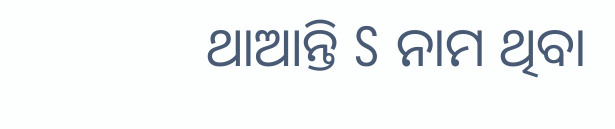ଥାଆନ୍ତି S ନାମ ଥିବା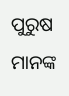ପୁରୁଷ ମାନଙ୍କ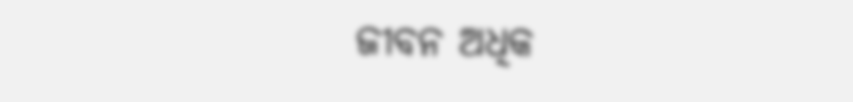ଜୀବନ ଅଧିକ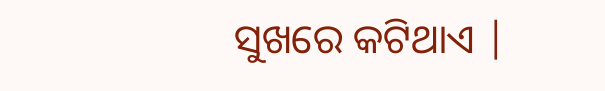ସୁଖରେ କଟିଥାଏ |